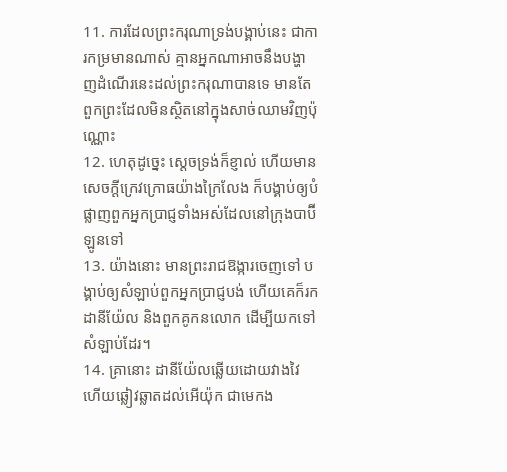11. ការដែលព្រះករុណាទ្រង់បង្គាប់នេះ ជាការកម្រមានណាស់ គ្មានអ្នកណាអាចនឹងបង្ហាញដំណើរនេះដល់ព្រះករុណាបានទេ មានតែពួកព្រះដែលមិនស្ថិតនៅក្នុងសាច់ឈាមវិញប៉ុណ្ណោះ
12. ហេតុដូច្នេះ ស្តេចទ្រង់ក៏ខ្ញាល់ ហើយមានសេចក្ដីក្រេវក្រោធយ៉ាងក្រៃលែង ក៏បង្គាប់ឲ្យបំផ្លាញពួកអ្នកប្រាជ្ញទាំងអស់ដែលនៅក្រុងបាប៊ីឡូនទៅ
13. យ៉ាងនោះ មានព្រះរាជឱង្ការចេញទៅ បង្គាប់ឲ្យសំឡាប់ពួកអ្នកប្រាជ្ញបង់ ហើយគេក៏រកដានីយ៉ែល និងពួកគូកនលោក ដើម្បីយកទៅសំឡាប់ដែរ។
14. គ្រានោះ ដានីយ៉ែលឆ្លើយដោយវាងវៃ ហើយឆ្លៀវឆ្លាតដល់អើយ៉ុក ជាមេកង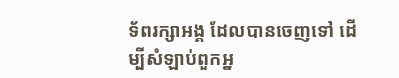ទ័ពរក្សាអង្គ ដែលបានចេញទៅ ដើម្បីសំឡាប់ពួកអ្ន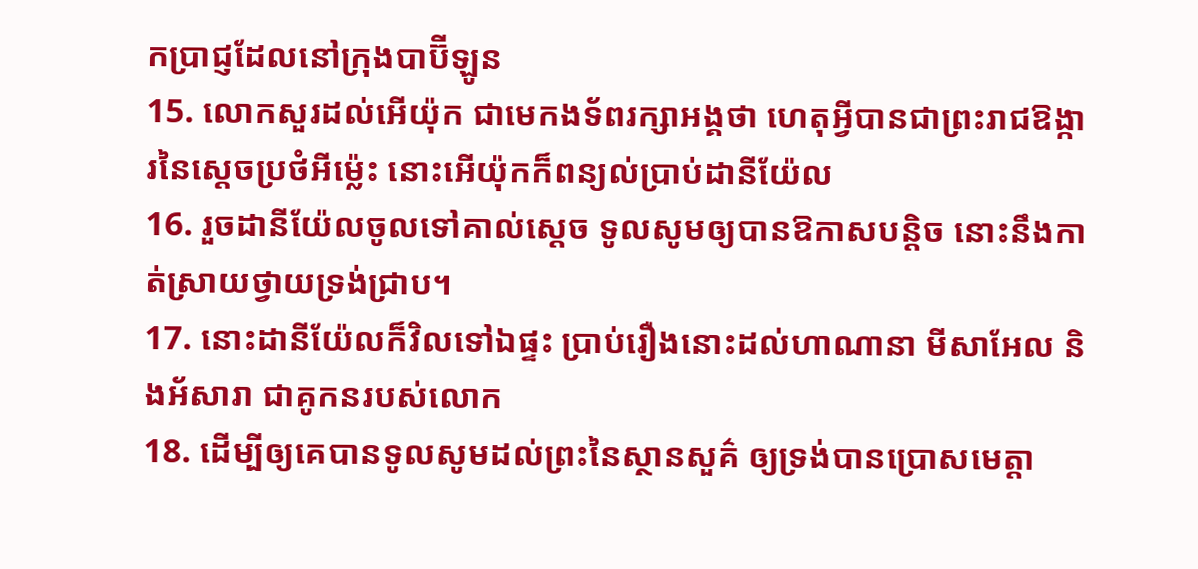កប្រាជ្ញដែលនៅក្រុងបាប៊ីឡូន
15. លោកសួរដល់អើយ៉ុក ជាមេកងទ័ពរក្សាអង្គថា ហេតុអ្វីបានជាព្រះរាជឱង្ការនៃស្តេចប្រថំអីម៉្លេះ នោះអើយ៉ុកក៏ពន្យល់ប្រាប់ដានីយ៉ែល
16. រួចដានីយ៉ែលចូលទៅគាល់ស្តេច ទូលសូមឲ្យបានឱកាសបន្តិច នោះនឹងកាត់ស្រាយថ្វាយទ្រង់ជ្រាប។
17. នោះដានីយ៉ែលក៏វិលទៅឯផ្ទះ ប្រាប់រឿងនោះដល់ហាណានា មីសាអែល និងអ័សារា ជាគូកនរបស់លោក
18. ដើម្បីឲ្យគេបានទូលសូមដល់ព្រះនៃស្ថានសួគ៌ ឲ្យទ្រង់បានប្រោសមេត្តា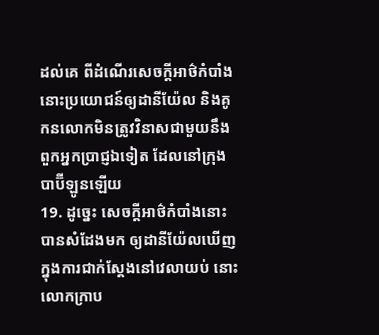ដល់គេ ពីដំណើរសេចក្ដីអាថ៌កំបាំងនោះប្រយោជន៍ឲ្យដានីយ៉ែល និងគូកនលោកមិនត្រូវវិនាសជាមួយនឹងពួកអ្នកប្រាជ្ញឯទៀត ដែលនៅក្រុងបាប៊ីឡូនឡើយ
19. ដូច្នេះ សេចក្ដីអាថ៌កំបាំងនោះ បានសំដែងមក ឲ្យដានីយ៉ែលឃើញ ក្នុងការជាក់ស្តែងនៅវេលាយប់ នោះលោកក្រាប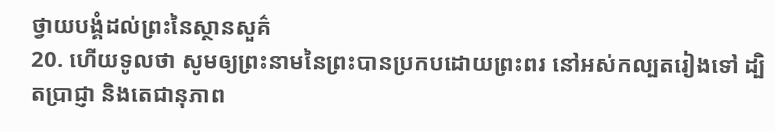ថ្វាយបង្គំដល់ព្រះនៃស្ថានសួគ៌
20. ហើយទូលថា សូមឲ្យព្រះនាមនៃព្រះបានប្រកបដោយព្រះពរ នៅអស់កល្បតរៀងទៅ ដ្បិតប្រាជ្ញា និងតេជានុភាព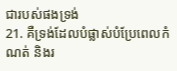ជារបស់ផងទ្រង់
21. គឺទ្រង់ដែលបំផ្លាស់បំប្រែពេលកំណត់ និងរ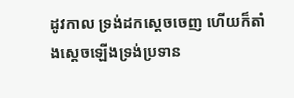ដូវកាល ទ្រង់ដកស្តេចចេញ ហើយក៏តាំងស្តេចឡើងទ្រង់ប្រទាន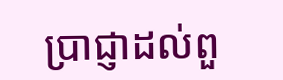ប្រាជ្ញាដល់ពួ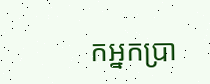កអ្នកប្រា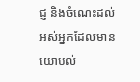ជ្ញ និងចំណេះដល់អស់អ្នកដែលមានយោបល់